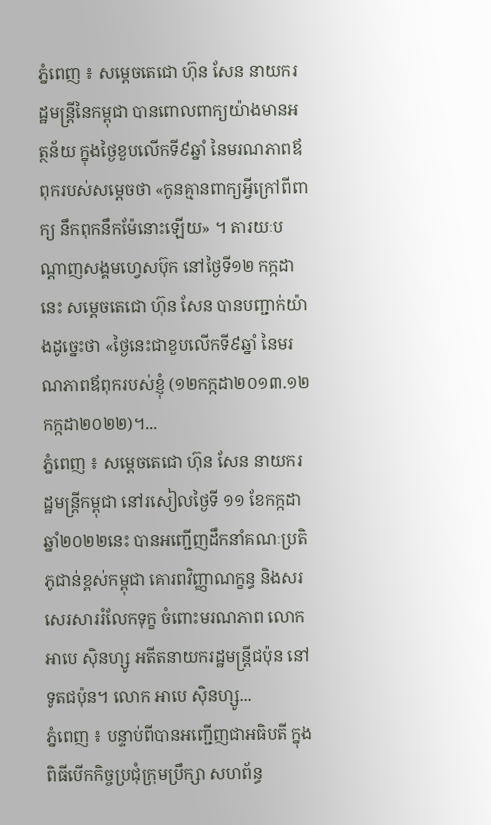ភ្នំពេញ ៖ សម្ដេចតេជោ ហ៊ុន សែន នាយករដ្ឋមន្ត្រីនៃកម្ពុជា បានពោលពាក្យយ៉ាងមានអត្ថន័យ ក្នុងថ្ងៃខួបលើកទី៩ឆ្នាំ នៃមរណភាពឪពុករបស់សម្ដេចថា «កូនគ្មានពាក្យអ្វីក្រៅពីពាក្យ នឹកពុកនឹកម៉ែនោះឡើយ» ។ តារយៈបណ្ដាញសង្គមហ្វេសប៊ុក នៅថ្ងៃទី១២ កក្កដានេះ សម្ដេចតេជោ ហ៊ុន សែន បានបញ្ជាក់យ៉ាងដូច្នេះថា «ថ្ងៃនេះជាខួបលើកទី៩ឆ្នាំ នៃមរណភាពឪពុករបស់ខ្ញុំ (១២កក្កដា២០១៣.១២កក្កដា២០២២)។...
ភ្នំពេញ ៖ សម្តេចតេជោ ហ៊ុន សែន នាយករដ្ឋមន្ត្រីកម្ពុជា នៅរសៀលថ្ងៃទី ១១ ខែកក្កដា ឆ្នាំ២០២២នេះ បានអញ្ជើញដឹកនាំគណៈប្រតិភូជាន់ខ្ពស់កម្ពុជា គោរពវិញ្ញាណក្ខន្ធ និងសរសេរសាររំលែកទុក្ខ ចំពោះមរណភាព លោក អាបេ ស៊ិនហ្សូ អតីតនាយករដ្ឋមន្រ្តីជប៉ុន នៅទូតជប៉ុន។ លោក អាបេ ស៊ិនហ្សូ...
ភ្នំពេញ ៖ បន្ទាប់ពីបានអញ្ជើញជាអធិបតី ក្នុងពិធីបើកកិច្ចប្រជុំក្រុមប្រឹក្សា សហព័ន្ធ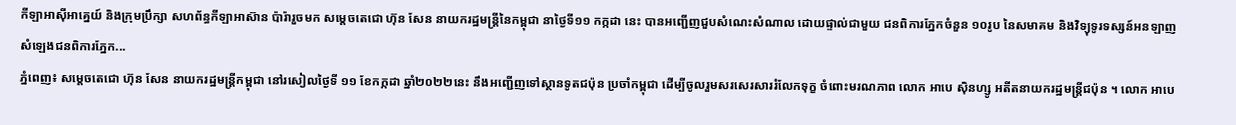កីឡាអាស៊ីអាគ្នេយ៍ និងក្រុមប្រឹក្សា សហព័ន្ធកីឡាអាស៊ាន ប៉ារ៉ារួចមក សម្តេចតេជោ ហ៊ុន សែន នាយករដ្ឋមន្រ្តីនៃកម្ពុជា នាថ្ងៃទី១១ កក្កដា នេះ បានអញ្ជើញជួបសំណេះសំណាល ដោយផ្ទាល់ជាមួយ ជនពិការភ្នែកចំនួន ១០រូប នៃសមាគម និងវិទ្យុទូរទស្សន៍អនឡាញ សំឡេងជនពិការភ្នែក...
ភ្នំពេញ៖ សម្តេចតេជោ ហ៊ុន សែន នាយករដ្ឋមន្ត្រីកម្ពុជា នៅរសៀលថ្ងៃទី ១១ ខែកក្កដា ឆ្នាំ២០២២នេះ នឹងអញ្ជើញទៅស្ថានទូតជប៉ុន ប្រចាំកម្ពុជា ដើម្បីចូលរួមសរសេរសាររំលែកទុក្ខ ចំពោះមរណភាព លោក អាបេ ស៊ិនហ្សូ អតីតនាយករដ្ឋមន្រ្តីជប៉ុន ។ លោក អាបេ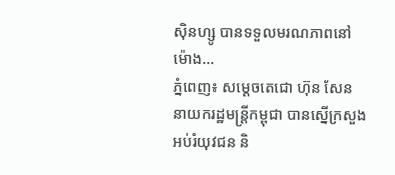ស៊ិនហ្សូ បានទទួលមរណភាពនៅម៉ោង...
ភ្នំពេញ៖ សម្ដេចតេជោ ហ៊ុន សែន នាយករដ្ឋមន្ដ្រីកម្ពុជា បានស្នើក្រសួងអប់រំយុវជន និ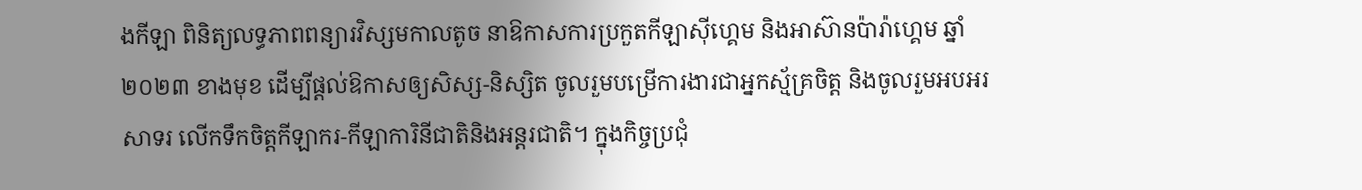ងកីឡា ពិនិត្យលទ្ធភាពពន្យារវិស្សមកាលតូច នាឱកាសការប្រកួតកីឡាស៊ីហ្គេម និងអាស៊ានប៉ារ៉ាហ្គេម ឆ្នាំ២០២៣ ខាងមុខ ដើម្បីផ្តល់ឱកាសឲ្យសិស្ស-និស្សិត ចូលរួមបម្រើការងារជាអ្នកស្ម័គ្រចិត្ត និងចូលរួមអបអរសាទរ លើកទឹកចិត្តកីឡាករ-កីឡាការិនីជាតិនិងអន្តរជាតិ។ ក្នុងកិច្ចប្រជុំ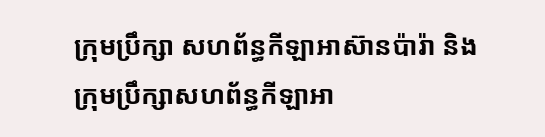ក្រុមប្រឹក្សា សហព័ន្ធកីឡាអាស៊ានប៉ារ៉ា និងក្រុមប្រឹក្សាសហព័ន្ធកីឡាអា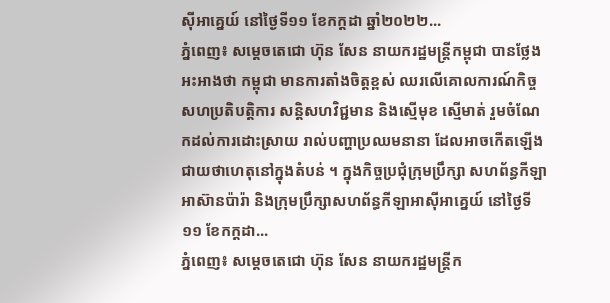ស៊ីអាគ្នេយ៍ នៅថ្ងៃទី១១ ខែកក្ដដា ឆ្នាំ២០២២...
ភ្នំពេញ៖ សម្តេចតេជោ ហ៊ុន សែន នាយករដ្ឋមន្ត្រីកម្ពុជា បានថ្លែងអះអាងថា កម្ពុជា មានការតាំងចិត្តខ្ពស់ ឈរលើគោលការណ៍កិច្ចសហប្រតិបត្តិការ សន្តិសហវិជ្ជមាន និងស្មើមុខ ស្មើមាត់ រួមចំណែកដល់ការដោះស្រាយ រាល់បញ្ហាប្រឈមនានា ដែលអាចកើតឡើង ជាយថាហេតុនៅក្នុងតំបន់ ។ ក្នុងកិច្ចប្រជុំក្រុមប្រឹក្សា សហព័ន្ធកីឡាអាស៊ានប៉ារ៉ា និងក្រុមប្រឹក្សាសហព័ន្ធកីឡាអាស៊ីអាគ្នេយ៍ នៅថ្ងៃទី១១ ខែកក្ដដា...
ភ្នំពេញ៖ សម្ដេចតេជោ ហ៊ុន សែន នាយករដ្ឋមន្ត្រីក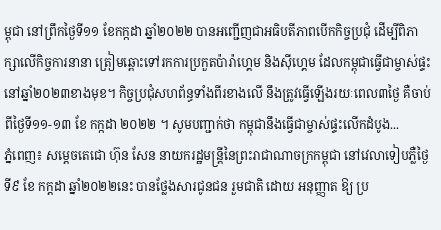ម្ពុជា នៅព្រឹកថ្ងៃទី១១ ខែកក្កដា ឆ្នាំ២០២២ បានអញ្ជើញជាអធិបតីភាពបើកកិច្ចប្រជុំ ដើម្បីពិភាក្សាលើកិច្ចការនានា ត្រៀមឆ្ពោះទៅរកការប្រកួតប៉ារ៉ាហ្គេម និងស៊ីហ្គេម ដែលកម្ពុជាធ្វើជាម្ចាស់ផ្ទះនៅឆ្នាំ២០២៣ខាងមុខ។ កិច្ចប្រជុំសហព័ន្ធទាំងពីរខាងលើ នឹងត្រូវធ្វើឡើងរយៈពេល៣ថ្ងៃ គឺចាប់ពីថ្ងៃទី១១-១៣ ខែ កក្កដា ២០២២ ។ សូមបញ្ជាក់ថា កម្ពុជានឹងធ្វើជាម្ចាស់ផ្ទះលើកដំបូង...
ភ្នំពេញ៖ សម្ដេចតេជោ ហ៊ុន សែន នាយករដ្ឋមន្ត្រីនៃព្រះរាជាណាចក្រកម្ពុជា នៅវេលាទៀបភ្លឺថ្ងៃទី៩ ខែ កក្ដដា ឆ្នាំ២០២២នេះ បានថ្លែងសារជូនជន រួមជាតិ ដោយ អនុញ្ញាត ឱ្យ ប្រ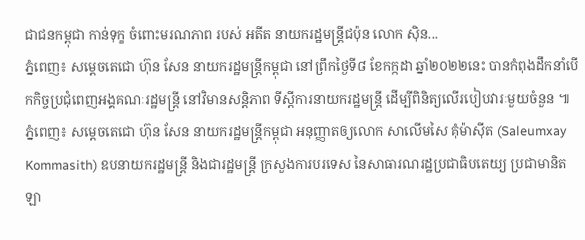ជាជនកម្ពុជា កាន់ទុក្ខ ចំពោះមរណភាព របស់ អតីត នាយករដ្ឋមន្ត្រីជប៉ុន លោក ស៊ិន...
ភ្នំពេញ៖ សម្ដេចតេជោ ហ៊ុន សែន នាយករដ្ឋមន្រ្តីកម្ពុជា នៅព្រឹកថ្ងៃទី៨ ខែកក្កដា ឆ្នាំ២០២២នេះ បានកំពុងដឹកនាំបើកកិច្ចប្រជុំពេញអង្គគណៈរដ្ឋមន្រ្តី នៅវិមានសន្តិភាព ទីស្ដីការនាយករដ្ឋមន្ត្រី ដើម្បីពិនិត្យលើរបៀបវារៈមួយចំនួន ៕
ភ្នំពេញ៖ សម្ដេចតេជោ ហ៊ុន សែន នាយករដ្ឋមន្ត្រីកម្ពុជា អនុញ្ញាតឲ្យលោក សាលើមសៃ គុំម៉ាស៊ីត (Saleumxay Kommasith) ឧបនាយករដ្ឋមន្ត្រី និងជារដ្ឋមន្ត្រី ក្រសួងការបរទេស នៃសាធារណរដ្ឋប្រជាធិបតេយ្យ ប្រជាមានិតឡា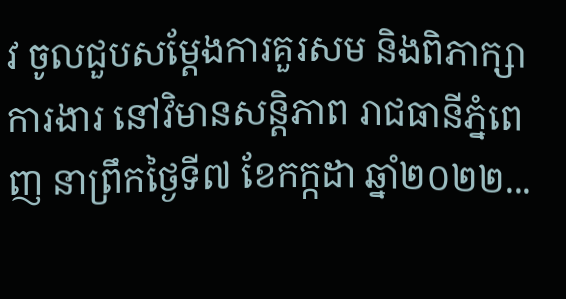វ ចូលជួបសម្ដែងការគួរសម និងពិភាក្សាការងារ នៅវិមានសន្តិភាព រាជធានីភ្នំពេញ នាព្រឹកថ្ងៃទី៧ ខែកក្កដា ឆ្នាំ២០២២...